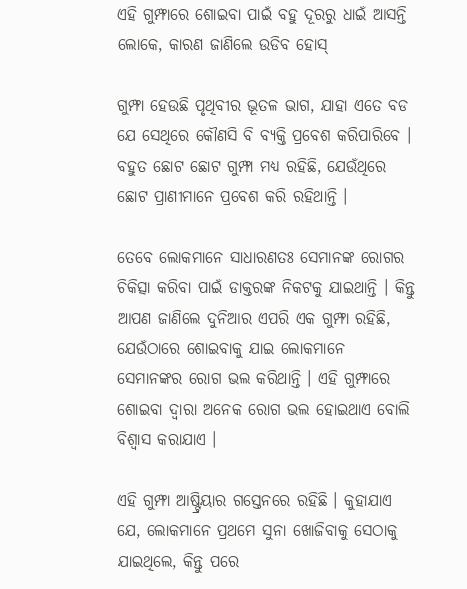ଏହି ଗୁମ୍ଫାରେ ଶୋଇବା ପାଇଁ ବହୁ ଦୂରରୁ ଧାଇଁ ଆସନ୍ତି ଲୋକେ, କାରଣ ଜାଣିଲେ ଉଡିବ ହୋସ୍

ଗୁମ୍ଫା ହେଉଛି ପୃଥିବୀର ଭୂତଳ ଭାଗ, ଯାହା ଏତେ ବଡ ଯେ ସେଥିରେ କୌଣସି ବି ବ୍ୟକ୍ତି ପ୍ରବେଶ କରିପାରିବେ । ବହୁତ ଛୋଟ ଛୋଟ ଗୁମ୍ଫା ମଧ୍ୟ ରହିଛି, ଯେଉଁଥିରେ ଛୋଟ ପ୍ରାଣୀମାନେ ପ୍ରବେଶ କରି ରହିଥାନ୍ତି ।

ତେବେ ଲୋକମାନେ ସାଧାରଣତଃ ସେମାନଙ୍କ ରୋଗର ଚିକିତ୍ସା କରିବା ପାଇଁ ଡାକ୍ତରଙ୍କ ନିକଟକୁ ଯାଇଥାନ୍ତି । କିନ୍ତୁ ଆପଣ ଜାଣିଲେ ଦୁନିଆର ଏପରି ଏକ ଗୁମ୍ଫା ରହିଛି, ଯେଉଁଠାରେ ଶୋଇବାକୁ ଯାଇ ଲୋକମାନେ ସେମାନଙ୍କର ରୋଗ ଭଲ କରିଥାନ୍ତି । ଏହି ଗୁମ୍ଫାରେ ଶୋଇବା ଦ୍ୱାରା ଅନେକ ରୋଗ ଭଲ ହୋଇଥାଏ ବୋଲି ବିଶ୍ୱାସ କରାଯାଏ ।

ଏହି ଗୁମ୍ଫା ଆଷ୍ଟ୍ରିୟାର ଗସ୍ତେନରେ ରହିଛି । କୁହାଯାଏ ଯେ, ଲୋକମାନେ ପ୍ରଥମେ ସୁନା ଖୋଜିବାକୁ ସେଠାକୁ ଯାଇଥିଲେ, କିନ୍ତୁ ପରେ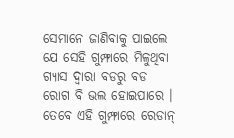ସେମାନେ ଜାଣିବାକୁ ପାଇଲେ ଯେ ସେହି ଗୁମ୍ଫାରେ ମିଳୁଥିବା ଗ୍ୟାସ ଦ୍ୱାରା ବଡରୁ ବଡ ରୋଗ ବି ଭଲ ହୋଇପାରେ । ତେବେ ଏହି ଗୁମ୍ଫାରେ ରେଡାନ୍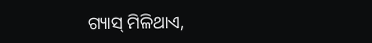ଗ୍ୟାସ୍ ମିଳିଥାଏ,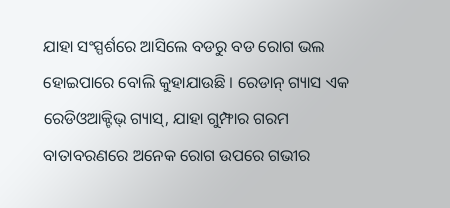ଯାହା ସଂସ୍ପର୍ଶରେ ଆସିଲେ ବଡରୁ ବଡ ରୋଗ ଭଲ ହୋଇପାରେ ବୋଲି କୁହାଯାଉଛି । ରେଡାନ୍ ଗ୍ୟାସ ଏକ ରେଡିଓଆକ୍ଟିଭ୍ ଗ୍ୟାସ୍, ଯାହା ଗୁମ୍ଫାର ଗରମ ବାତାବରଣରେ ଅନେକ ରୋଗ ଉପରେ ଗଭୀର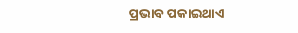ପ୍ରଭାବ ପକାଇଥାଏ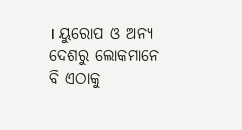। ୟୁରୋପ ଓ ଅନ୍ୟ ଦେଶରୁ ଲୋକମାନେ ବି ଏଠାକୁ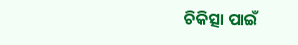ଚିକିତ୍ସା ପାଇଁ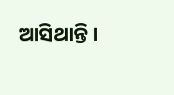ଆସିଥାନ୍ତି ।